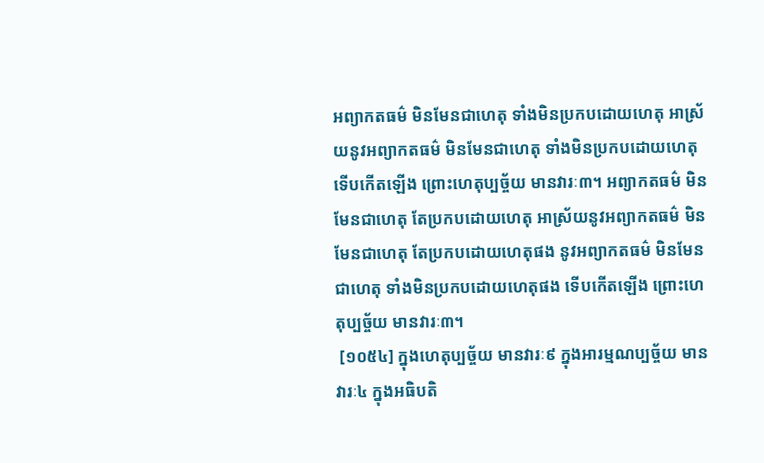អព្យាកតធម៌ មិនមែនជាហេតុ ទាំងមិនប្រកបដោយហេតុ អាស្រ័យនូវអព្យាកតធម៌ មិនមែនជាហេតុ ទាំងមិនប្រកបដោយហេតុ ទើបកើតឡើង ព្រោះហេតុប្បច្ច័យ មានវារៈ៣។ អព្យាកតធម៌ មិនមែនជាហេតុ តែប្រកបដោយហេតុ អាស្រ័យនូវអព្យាកតធម៌ មិនមែនជាហេតុ តែប្រកបដោយហេតុផង នូវអព្យាកតធម៌ មិនមែនជាហេតុ ទាំងមិនប្រកបដោយហេតុផង ទើបកើតឡើង ព្រោះហេតុប្បច្ច័យ មានវារៈ៣។
 [១០៥៤] ក្នុងហេតុប្បច្ច័យ មានវារៈ៩ ក្នុងអារម្មណប្បច្ច័យ មានវារៈ៤ ក្នុងអធិបតិ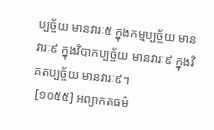ប្បច្ច័យ មានវារៈ៥ ក្នុងកម្មប្បច្ច័យ មានវារៈ៩ ក្នុងវិបាកប្បច្ច័យ មានវារៈ៩ ក្នុងវិគតប្បច្ច័យ មានវារៈ៩។
 [១០៥៥] អព្យាកតធម៌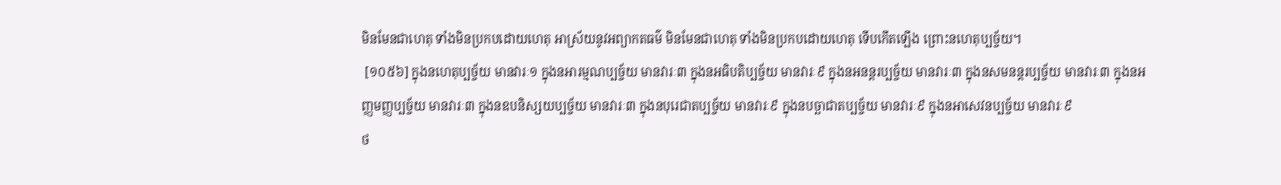មិនមែនជាហេតុ ទាំងមិនប្រកបដោយហេតុ អាស្រ័យនូវអព្យាកតធម៌ មិនមែនជាហេតុ ទាំងមិនប្រកបដោយហេតុ ទើបកើតឡើង ព្រោះនហេតុប្បច្ច័យ។
 [១០៥៦] ក្នុងនហេតុប្បច្ច័យ មានវារៈ១ ក្នុងនអារម្មណប្បច្ច័យ មានវារៈ៣ ក្នុងនអធិបតិប្បច្ច័យ មានវារៈ៩ ក្នុងនអនន្តរប្បច្ច័យ មានវារៈ៣ ក្នុងនសមនន្តរប្បច្ច័យ មានវារៈ៣ ក្នុងនអញ្ញមញ្ញប្បច្ច័យ មានវារៈ៣ ក្នុងនឧបនិស្សយប្បច្ច័យ មានវារៈ៣ ក្នុងនបុរេជាតប្បច្ច័យ មានវារៈ៩ ក្នុងនបច្ឆាជាតប្បច្ច័យ មានវារៈ៩ ក្នុងនអាសេវនប្បច្ច័យ មានវារៈ៩
ថ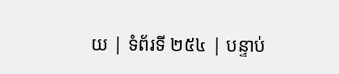យ | ទំព័រទី ២៥៤ | បន្ទាប់